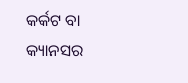କର୍କଟ ବା କ୍ୟାନସର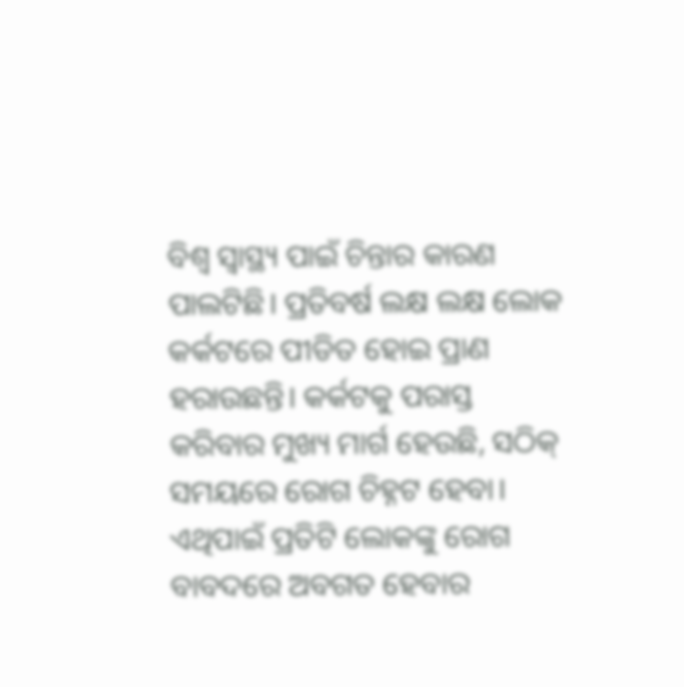ବିଶ୍ୱ ସ୍ୱାସ୍ଥ୍ୟ ପାଇଁ ଚିନ୍ତାର କାରଣ ପାଲଟିଛି। ପ୍ରତିବର୍ଷ ଲକ୍ଷ ଲକ୍ଷ ଲୋକ କର୍କଟରେ ପୀଡିତ ହୋଇ ପ୍ରାଣ ହରାଉଛନ୍ତି। କର୍କଟକୁ ପରାସ୍ତ କରିବାର ମୁଖ୍ୟ ମାର୍ଗ ହେଉଛି, ସଠିକ୍ ସମୟରେ ରୋଗ ଚିହ୍ନଟ ହେବା। ଏଥିପାଇଁ ପ୍ରତିଟି ଲୋକଙ୍କୁ ରୋଗ ବାବଦରେ ଅବଗତ ହେବାର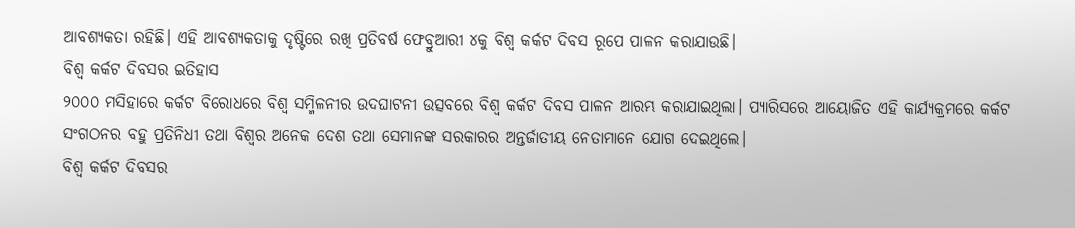ଆବଶ୍ୟକତା ରହିଛି। ଏହି ଆବଶ୍ୟକତାକୁ ଦୃଷ୍ଟିରେ ରଖି ପ୍ରତିବର୍ଷ ଫେବ୍ରୁଆରୀ ୪କୁ ବିଶ୍ୱ କର୍କଟ ଦିବସ ରୂପେ ପାଳନ କରାଯାଉଛି।
ବିଶ୍ୱ କର୍କଟ ଦିବସର ଇତିହାସ
୨୦୦୦ ମସିହାରେ କର୍କଟ ବିରୋଧରେ ବିଶ୍ୱ ସମ୍ମିଳନୀର ଉଦଘାଟନୀ ଉତ୍ସବରେ ବିଶ୍ୱ କର୍କଟ ଦିବସ ପାଳନ ଆରମ୍ଭ କରାଯାଇଥିଲା। ପ୍ୟାରିସରେ ଆୟୋଜିତ ଏହି କାର୍ଯ୍ୟକ୍ରମରେ କର୍କଟ ସଂଗଠନର ବହୁ ପ୍ରତିନିଧୀ ତଥା ବିଶ୍ୱର ଅନେକ ଦେଶ ତଥା ସେମାନଙ୍କ ସରକାରର ଅନ୍ତର୍ଜାତୀୟ ନେତାମାନେ ଯୋଗ ଦେଇଥିଲେ।
ବିଶ୍ୱ କର୍କଟ ଦିବସର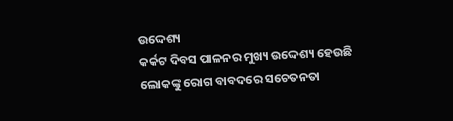ଉଦ୍ଦେଶ୍ୟ
କର୍କଟ ଦିବସ ପାଳନର ମୁଖ୍ୟ ଉଦ୍ଦେଶ୍ୟ ହେଉଛି ଲୋକଙ୍କୁ ରୋଗ ବାବଦରେ ସଚେତନତା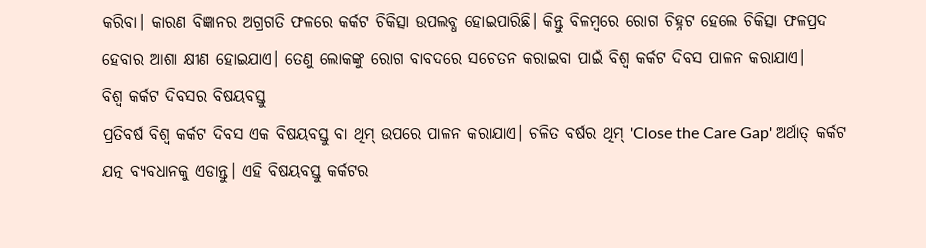କରିବା। କାରଣ ବିଜ୍ଞାନର ଅଗ୍ରଗତି ଫଳରେ କର୍କଟ ଚିକିତ୍ସା ଉପଲବ୍ଧ ହୋଇପାରିଛି। କିନ୍ତୁ ବିଳମ୍ବରେ ରୋଗ ଚିହ୍ନଟ ହେଲେ ଚିକିତ୍ସା ଫଳପ୍ରଦ ହେବାର ଆଶା କ୍ଷୀଣ ହୋଇଯାଏ। ତେଣୁ ଲୋକଙ୍କୁ ରୋଗ ବାବଦରେ ସଚେତନ କରାଇବା ପାଇଁ ବିଶ୍ୱ କର୍କଟ ଦିବସ ପାଳନ କରାଯାଏ।
ବିଶ୍ୱ କର୍କଟ ଦିବସର ବିଷୟବସ୍ତୁ
ପ୍ରତିବର୍ଷ ବିଶ୍ୱ କର୍କଟ ଦିବସ ଏକ ବିଷୟବସ୍ତୁ ବା ଥିମ୍ ଉପରେ ପାଳନ କରାଯାଏ। ଚଳିତ ବର୍ଷର ଥିମ୍ 'Close the Care Gap' ଅର୍ଥାତ୍ କର୍କଟ ଯତ୍ନ ବ୍ୟବଧାନକୁ ଏଡାନ୍ତୁ। ଏହି ବିଷୟବସ୍ତୁ କର୍କଟର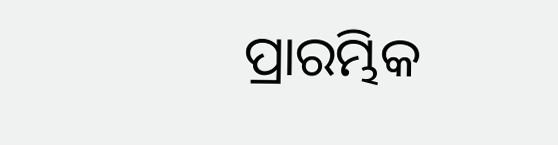ପ୍ରାରମ୍ଭିକ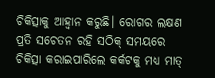ଚିକିତ୍ସାକୁ ଆହ୍ୱାନ କରୁଛି। ରୋଗର ଲକ୍ଷଣ ପ୍ରତି ସଚେତନ ରହି ସଠିକ୍ ସମୟରେ ଚିକିତ୍ସା କରାଇପାରିଲେ କର୍କଟକୁ ମଧ୍ୟ ମାତ୍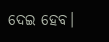ଦେଇ ହେବ।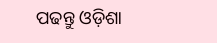ପଢନ୍ତୁ ଓଡ଼ିଶା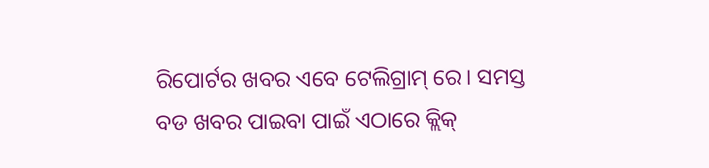ରିପୋର୍ଟର ଖବର ଏବେ ଟେଲିଗ୍ରାମ୍ ରେ। ସମସ୍ତ ବଡ ଖବର ପାଇବା ପାଇଁ ଏଠାରେ କ୍ଲିକ୍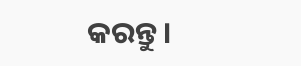କରନ୍ତୁ।